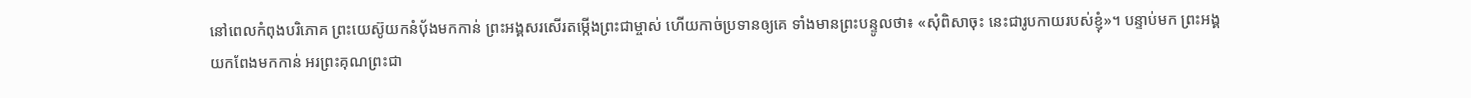នៅពេលកំពុងបរិភោគ ព្រះយេស៊ូយកនំប៉័ងមកកាន់ ព្រះអង្គសរសើរតម្កើងព្រះជាម្ចាស់ ហើយកាច់ប្រទានឲ្យគេ ទាំងមានព្រះបន្ទូលថា៖ «សុំពិសាចុះ នេះជារូបកាយរបស់ខ្ញុំ»។ បន្ទាប់មក ព្រះអង្គយកពែងមកកាន់ អរព្រះគុណព្រះជា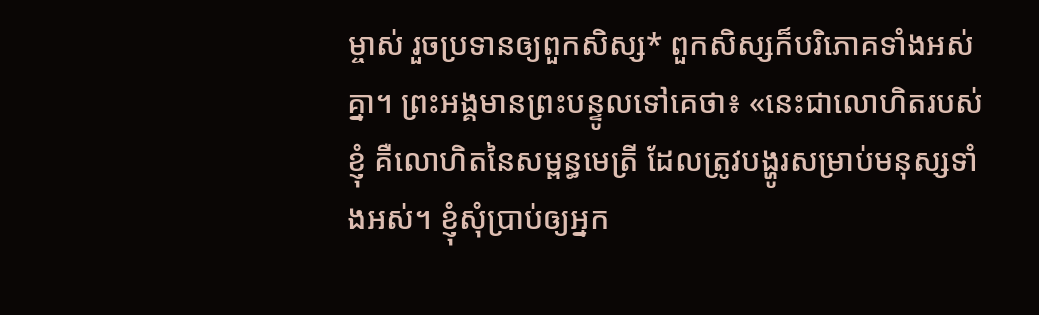ម្ចាស់ រួចប្រទានឲ្យពួកសិស្ស* ពួកសិស្សក៏បរិភោគទាំងអស់គ្នា។ ព្រះអង្គមានព្រះបន្ទូលទៅគេថា៖ «នេះជាលោហិតរបស់ខ្ញុំ គឺលោហិតនៃសម្ពន្ធមេត្រី ដែលត្រូវបង្ហូរសម្រាប់មនុស្សទាំងអស់។ ខ្ញុំសុំប្រាប់ឲ្យអ្នក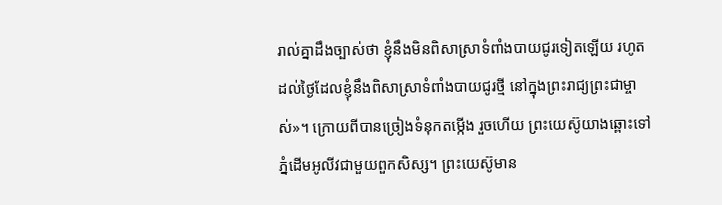រាល់គ្នាដឹងច្បាស់ថា ខ្ញុំនឹងមិនពិសាស្រាទំពាំងបាយជូរទៀតឡើយ រហូតដល់ថ្ងៃដែលខ្ញុំនឹងពិសាស្រាទំពាំងបាយជូរថ្មី នៅក្នុងព្រះរាជ្យព្រះជាម្ចាស់»។ ក្រោយពីបានច្រៀងទំនុកតម្កើង រួចហើយ ព្រះយេស៊ូយាងឆ្ពោះទៅភ្នំដើមអូលីវជាមួយពួកសិស្ស។ ព្រះយេស៊ូមាន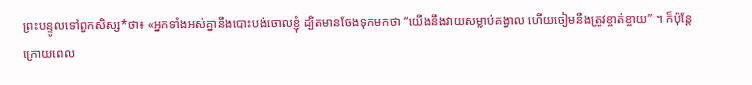ព្រះបន្ទូលទៅពួកសិស្ស*ថា៖ «អ្នកទាំងអស់គ្នានឹងបោះបង់ចោលខ្ញុំ ដ្បិតមានចែងទុកមកថា “យើងនឹងវាយសម្លាប់គង្វាល ហើយចៀមនឹងត្រូវខ្ចាត់ខ្ចាយ” ។ ក៏ប៉ុន្តែ ក្រោយពេល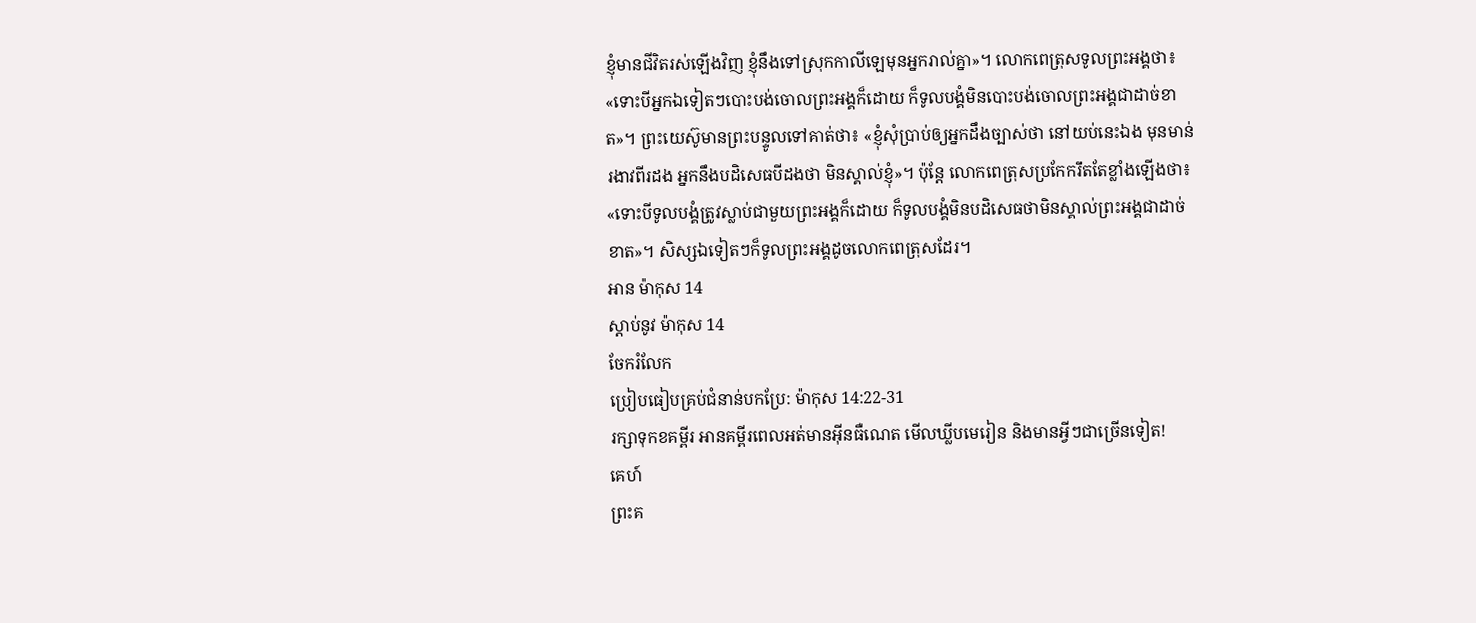ខ្ញុំមានជីវិតរស់ឡើងវិញ ខ្ញុំនឹងទៅស្រុកកាលីឡេមុនអ្នករាល់គ្នា»។ លោកពេត្រុសទូលព្រះអង្គថា៖ «ទោះបីអ្នកឯទៀតៗបោះបង់ចោលព្រះអង្គក៏ដោយ ក៏ទូលបង្គំមិនបោះបង់ចោលព្រះអង្គជាដាច់ខាត»។ ព្រះយេស៊ូមានព្រះបន្ទូលទៅគាត់ថា៖ «ខ្ញុំសុំប្រាប់ឲ្យអ្នកដឹងច្បាស់ថា នៅយប់នេះឯង មុនមាន់រងាវពីរដង អ្នកនឹងបដិសេធបីដងថា មិនស្គាល់ខ្ញុំ»។ ប៉ុន្តែ លោកពេត្រុសប្រកែករឹតតែខ្លាំងឡើងថា៖ «ទោះបីទូលបង្គំត្រូវស្លាប់ជាមួយព្រះអង្គក៏ដោយ ក៏ទូលបង្គំមិនបដិសេធថាមិនស្គាល់ព្រះអង្គជាដាច់ខាត»។ សិស្សឯទៀតៗក៏ទូលព្រះអង្គដូចលោកពេត្រុសដែរ។
អាន ម៉ាកុស 14
ស្ដាប់នូវ ម៉ាកុស 14
ចែករំលែក
ប្រៀបធៀបគ្រប់ជំនាន់បកប្រែ: ម៉ាកុស 14:22-31
រក្សាទុកខគម្ពីរ អានគម្ពីរពេលអត់មានអ៊ីនធឺណេត មើលឃ្លីបមេរៀន និងមានអ្វីៗជាច្រើនទៀត!
គេហ៍
ព្រះគ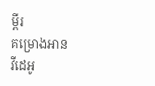ម្ពីរ
គម្រោងអាន
វីដេអូ